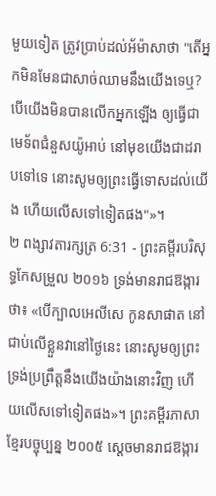មួយទៀត ត្រូវប្រាប់ដល់អ័ម៉ាសាថា "តើអ្នកមិនមែនជាសាច់ឈាមនឹងយើងទេឬ? បើយើងមិនបានលើកអ្នកឡើង ឲ្យធ្វើជាមេទ័ពជំនួសយ៉ូអាប់ នៅមុខយើងជាដរាបទៅទេ នោះសូមឲ្យព្រះធ្វើទោសដល់យើង ហើយលើសទៅទៀតផង"»។
២ ពង្សាវតារក្សត្រ 6:31 - ព្រះគម្ពីរបរិសុទ្ធកែសម្រួល ២០១៦ ទ្រង់មានរាជឱង្ការថា៖ «បើក្បាលអេលីសេ កូនសាផាត នៅជាប់លើខ្លួនវានៅថ្ងៃនេះ នោះសូមឲ្យព្រះទ្រង់ប្រព្រឹត្តនឹងយើងយ៉ាងនោះវិញ ហើយលើសទៅទៀតផង»។ ព្រះគម្ពីរភាសាខ្មែរបច្ចុប្បន្ន ២០០៥ ស្ដេចមានរាជឱង្ការ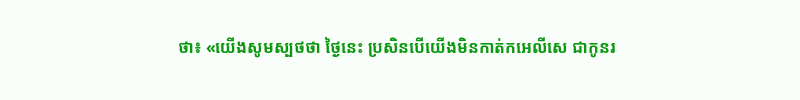ថា៖ «យើងសូមស្បថថា ថ្ងៃនេះ ប្រសិនបើយើងមិនកាត់កអេលីសេ ជាកូនរ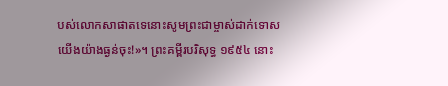បស់លោកសាផាតទេនោះសូមព្រះជាម្ចាស់ដាក់ទោសយើងយ៉ាងធ្ងន់ចុះ!»។ ព្រះគម្ពីរបរិសុទ្ធ ១៩៥៤ នោះ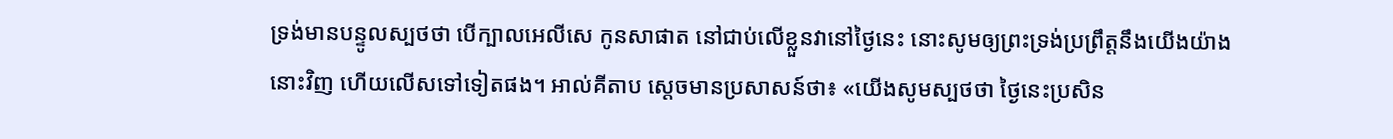ទ្រង់មានបន្ទូលស្បថថា បើក្បាលអេលីសេ កូនសាផាត នៅជាប់លើខ្លួនវានៅថ្ងៃនេះ នោះសូមឲ្យព្រះទ្រង់ប្រព្រឹត្តនឹងយើងយ៉ាងនោះវិញ ហើយលើសទៅទៀតផង។ អាល់គីតាប ស្តេចមានប្រសាសន៍ថា៖ «យើងសូមស្បថថា ថ្ងៃនេះប្រសិន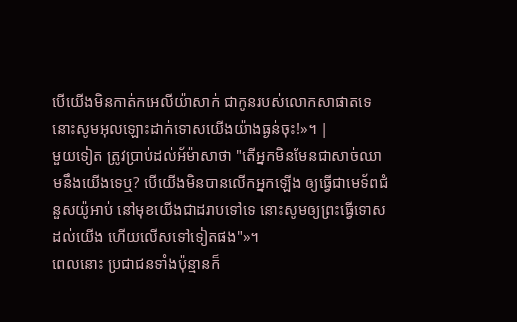បើយើងមិនកាត់កអេលីយ៉ាសាក់ ជាកូនរបស់លោកសាផាតទេ នោះសូមអុលឡោះដាក់ទោសយើងយ៉ាងធ្ងន់ចុះ!»។ |
មួយទៀត ត្រូវប្រាប់ដល់អ័ម៉ាសាថា "តើអ្នកមិនមែនជាសាច់ឈាមនឹងយើងទេឬ? បើយើងមិនបានលើកអ្នកឡើង ឲ្យធ្វើជាមេទ័ពជំនួសយ៉ូអាប់ នៅមុខយើងជាដរាបទៅទេ នោះសូមឲ្យព្រះធ្វើទោសដល់យើង ហើយលើសទៅទៀតផង"»។
ពេលនោះ ប្រជាជនទាំងប៉ុន្មានក៏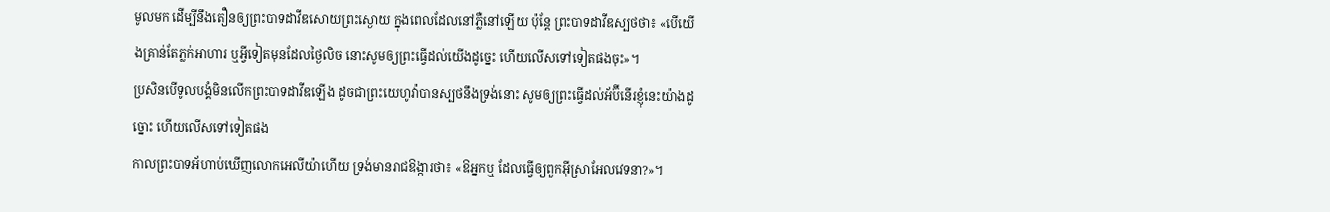មូលមក ដើម្បីនឹងតឿនឲ្យព្រះបាទដាវីឌសោយព្រះស្ងោយ ក្នុងពេលដែលនៅភ្លឺនៅឡើយ ប៉ុន្តែ ព្រះបាទដាវីឌស្បថថា៖ «បើយើងគ្រាន់តែភ្លក់អាហារ ឬអ្វីទៀតមុនដែលថ្ងៃលិច នោះសូមឲ្យព្រះធ្វើដល់យើងដូច្នេះ ហើយលើសទៅទៀតផងចុះ»។
ប្រសិនបើទូលបង្គំមិនលើកព្រះបាទដាវីឌឡើង ដូចជាព្រះយេហូវ៉ាបានស្បថនឹងទ្រង់នោះ សូមឲ្យព្រះធ្វើដល់អ័ប៊ីនើរខ្ញុំនេះយ៉ាងដូច្នោះ ហើយលើសទៅទៀតផង
កាលព្រះបាទអ័ហាប់ឃើញលោកអេលីយ៉ាហើយ ទ្រង់មានរាជឱង្ការថា៖ «ឱអ្នកឬ ដែលធ្វើឲ្យពួកអ៊ីស្រាអែលវេទនា?»។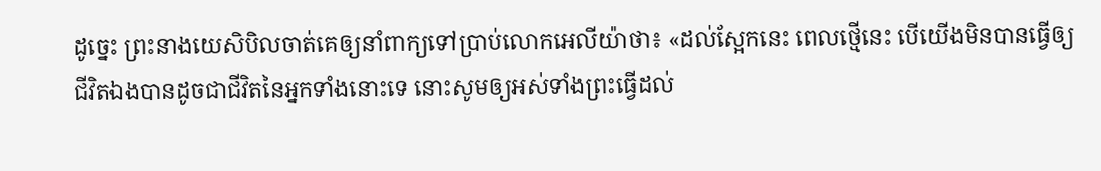ដូច្នេះ ព្រះនាងយេសិបិលចាត់គេឲ្យនាំពាក្យទៅប្រាប់លោកអេលីយ៉ាថា៖ «ដល់ស្អែកនេះ ពេលថ្មើនេះ បើយើងមិនបានធ្វើឲ្យជីវិតឯងបានដូចជាជីវិតនៃអ្នកទាំងនោះទេ នោះសូមឲ្យអស់ទាំងព្រះធ្វើដល់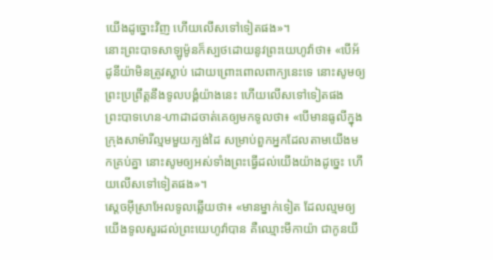យើងដូច្នោះវិញ ហើយលើសទៅទៀតផង»។
នោះព្រះបាទសាឡូម៉ូនក៏ស្បថដោយនូវព្រះយេហូវ៉ាថា៖ «បើអ័ដូនីយ៉ាមិនត្រូវស្លាប់ ដោយព្រោះពោលពាក្យនេះទេ នោះសូមឲ្យព្រះប្រព្រឹត្តនឹងទូលបង្គំយ៉ាងនេះ ហើយលើសទៅទៀតផង
ព្រះបាទហេន-ហាដាដចាត់គេឲ្យមកទូលថា៖ «បើមានធូលីក្នុងក្រុងសាម៉ារីល្មមមួយក្បង់ដៃ សម្រាប់ពួកអ្នកដែលតាមយើងមកគ្រប់គ្នា នោះសូមឲ្យអស់ទាំងព្រះធ្វើដល់យើងយ៉ាងដូច្នេះ ហើយលើសទៅទៀតផង»។
ស្តេចអ៊ីស្រាអែលទូលឆ្លើយថា៖ «មានម្នាក់ទៀត ដែលល្មមឲ្យយើងទូលសួរដល់ព្រះយេហូវ៉ាបាន គឺឈ្មោះមីកាយ៉ា ជាកូនយី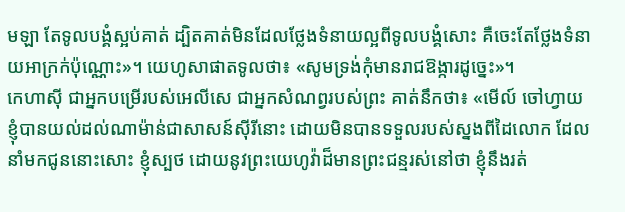មឡា តែទូលបង្គំស្អប់គាត់ ដ្បិតគាត់មិនដែលថ្លែងទំនាយល្អពីទូលបង្គំសោះ គឺចេះតែថ្លែងទំនាយអាក្រក់ប៉ុណ្ណោះ»។ យេហូសាផាតទូលថា៖ «សូមទ្រង់កុំមានរាជឱង្ការដូច្នេះ»។
កេហាស៊ី ជាអ្នកបម្រើរបស់អេលីសេ ជាអ្នកសំណព្វរបស់ព្រះ គាត់នឹកថា៖ «មើល៍ ចៅហ្វាយខ្ញុំបានយល់ដល់ណាម៉ាន់ជាសាសន៍ស៊ីរីនោះ ដោយមិនបានទទួលរបស់ស្នងពីដៃលោក ដែលនាំមកជូននោះសោះ ខ្ញុំស្បថ ដោយនូវព្រះយេហូវ៉ាដ៏មានព្រះជន្មរស់នៅថា ខ្ញុំនឹងរត់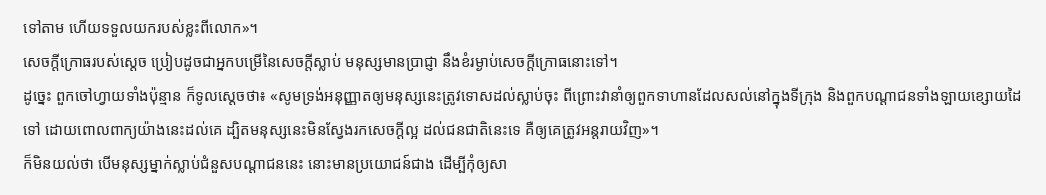ទៅតាម ហើយទទួលយករបស់ខ្លះពីលោក»។
សេចក្ដីក្រោធរបស់ស្តេច ប្រៀបដូចជាអ្នកបម្រើនៃសេចក្ដីស្លាប់ មនុស្សមានប្រាជ្ញា នឹងខំរម្ងាប់សេចក្ដីក្រោធនោះទៅ។
ដូច្នេះ ពួកចៅហ្វាយទាំងប៉ុន្មាន ក៏ទូលស្តេចថា៖ «សូមទ្រង់អនុញ្ញាតឲ្យមនុស្សនេះត្រូវទោសដល់ស្លាប់ចុះ ពីព្រោះវានាំឲ្យពួកទាហានដែលសល់នៅក្នុងទីក្រុង និងពួកបណ្ដាជនទាំងឡាយខ្សោយដៃទៅ ដោយពោលពាក្យយ៉ាងនេះដល់គេ ដ្បិតមនុស្សនេះមិនស្វែងរកសេចក្ដីល្អ ដល់ជនជាតិនេះទេ គឺឲ្យគេត្រូវអន្តរាយវិញ»។
ក៏មិនយល់ថា បើមនុស្សម្នាក់ស្លាប់ជំនួសបណ្តាជននេះ នោះមានប្រយោជន៍ជាង ដើម្បីកុំឲ្យសា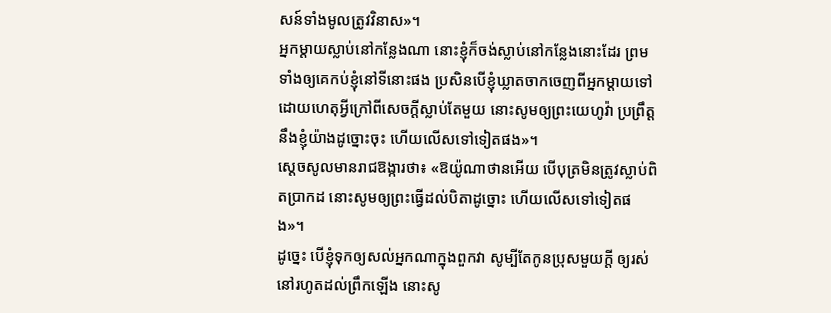សន៍ទាំងមូលត្រូវវិនាស»។
អ្នកម្តាយស្លាប់នៅកន្លែងណា នោះខ្ញុំក៏ចង់ស្លាប់នៅកន្លែងនោះដែរ ព្រមទាំងឲ្យគេកប់ខ្ញុំនៅទីនោះផង ប្រសិនបើខ្ញុំឃ្លាតចាកចេញពីអ្នកម្តាយទៅ ដោយហេតុអ្វីក្រៅពីសេចក្ដីស្លាប់តែមួយ នោះសូមឲ្យព្រះយេហូវ៉ា ប្រព្រឹត្តនឹងខ្ញុំយ៉ាងដូច្នោះចុះ ហើយលើសទៅទៀតផង»។
ស្ដេចសូលមានរាជឱង្ការថា៖ «ឱយ៉ូណាថានអើយ បើបុត្រមិនត្រូវស្លាប់ពិតប្រាកដ នោះសូមឲ្យព្រះធ្វើដល់បិតាដូច្នោះ ហើយលើសទៅទៀតផង»។
ដូច្នេះ បើខ្ញុំទុកឲ្យសល់អ្នកណាក្នុងពួកវា សូម្បីតែកូនប្រុសមួយក្តី ឲ្យរស់នៅរហូតដល់ព្រឹកឡើង នោះសូ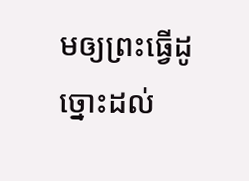មឲ្យព្រះធ្វើដូច្នោះដល់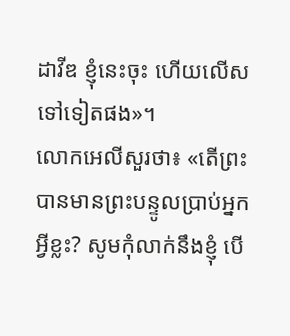ដាវីឌ ខ្ញុំនេះចុះ ហើយលើសទៅទៀតផង»។
លោកអេលីសួរថា៖ «តើព្រះបានមានព្រះបន្ទូលប្រាប់អ្នកអ្វីខ្លះ? សូមកុំលាក់នឹងខ្ញុំ បើ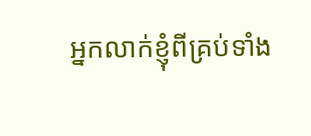អ្នកលាក់ខ្ញុំពីគ្រប់ទាំង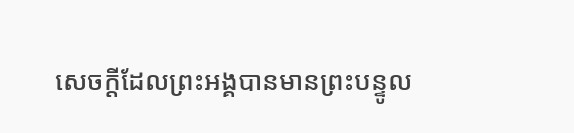សេចក្ដីដែលព្រះអង្គបានមានព្រះបន្ទូល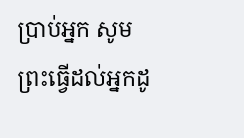ប្រាប់អ្នក សូមព្រះធ្វើដល់អ្នកដូ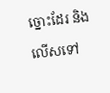ច្នោះដែរ និងលើសទៅ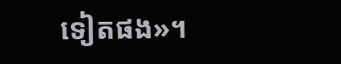ទៀតផង»។